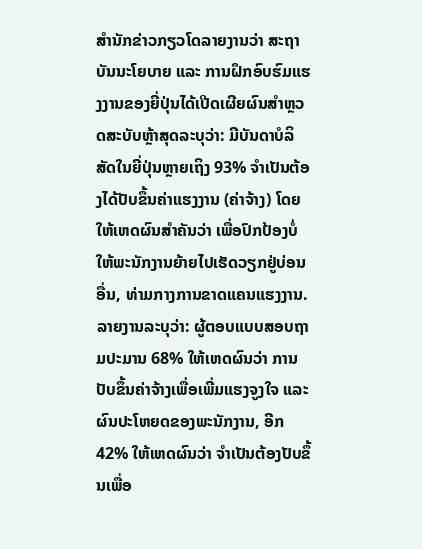ສຳນັກຂ່າວກຽວໂດລາຍງານວ່າ ສະຖາບັນນະໂຍບາຍ ແລະ ການຝຶກອົບຮົມແຮງງານຂອງຍີ່ປຸ່ນໄດ້ເປີດເຜີຍຜົນສຳຫຼວດສະບັບຫຼ້າສຸດລະບຸວ່າ: ມີບັນດາບໍລິສັດໃນຍີ່ປຸ່ນຫຼາຍເຖິງ 93% ຈຳເປັນຕ້ອງໄດ້ປັບຂຶ້ນຄ່າແຮງງານ (ຄ່າຈ້າງ) ໂດຍໃຫ້ເຫດຜົນສຳຄັນວ່າ ເພື່ອປົກປ້ອງບໍ່ໃຫ້ພະນັກງານຍ້າຍໄປເຮັດວຽກຢູ່ບ່ອນອື່ນ, ທ່າມກາງການຂາດແຄນແຮງງານ.
ລາຍງານລະບຸວ່າ: ຜູ້ຕອບແບບສອບຖາມປະມານ 68% ໃຫ້ເຫດຜົນວ່າ ການປັບຂຶ້ນຄ່າຈ້າງເພື່ອເພີ່ມແຮງຈູງໃຈ ແລະ ຜົນປະໂຫຍດຂອງພະນັກງານ, ອີກ 42% ໃຫ້ເຫດຜົນວ່າ ຈຳເປັນຕ້ອງປັບຂຶ້ນເພື່ອ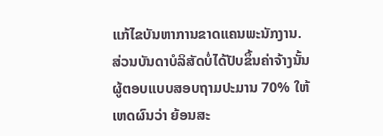ແກ້ໄຂບັນຫາການຂາດແຄນພະນັກງານ.
ສ່ວນບັນດາບໍລິສັດບໍ່ໄດ້ປັບຂຶ້ນຄ່າຈ້າງນັ້ນ ຜູ້ຕອບແບບສອບຖາມປະມານ 70% ໃຫ້ເຫດຜົນວ່າ ຍ້ອນສະ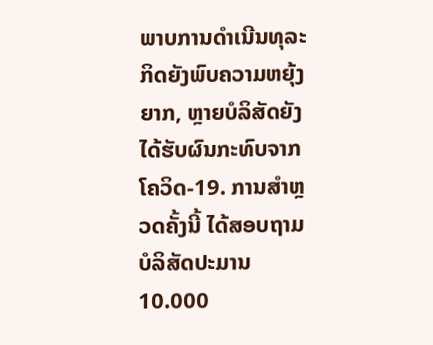ພາບການດຳເນີນທຸລະກິດຍັງພົບຄວາມຫຍຸ້ງຍາກ, ຫຼາຍບໍລິສັດຍັງໄດ້ຮັບຜົນກະທົບຈາກໂຄວິດ-19. ການສຳຫຼວດຄັ້ງນີ້ ໄດ້ສອບຖາມບໍລິສັດປະມານ 10.000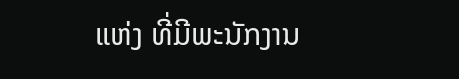ແຫ່ງ ທີ່ມີພະນັກງານ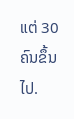ແຕ່ 30 ຄົນຂຶ້ນໄປ.